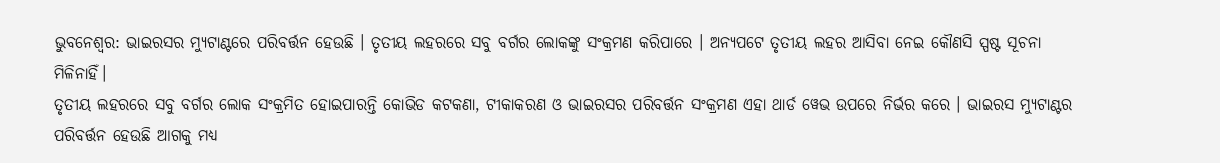ଭୁବନେଶ୍ବର: ଭାଇରସର ମ୍ୟୁଟାଣ୍ଟରେ ପରିବର୍ତ୍ତନ ହେଉଛି । ତୃତୀୟ ଲହରରେ ସବୁ ବର୍ଗର ଲୋକଙ୍କୁ ସଂକ୍ରମଣ କରିପାରେ । ଅନ୍ୟପଟେ ତୃତୀୟ ଲହର ଆସିବା ନେଇ କୌଣସି ସ୍ପଷ୍ଟ ସୂଚନା ମିଳିନାହିଁ।
ତୃତୀୟ ଲହରରେ ସବୁ ବର୍ଗର ଲୋକ ସଂକ୍ରମିତ ହୋଇପାରନ୍ତି କୋଭିଡ କଟକଣା, ଟୀକାକରଣ ଓ ଭାଇରସର ପରିବର୍ତ୍ତନ ସଂକ୍ରମଣ ଏହା ଥାର୍ଡ ୱେଭ ଉପରେ ନିର୍ଭର କରେ । ଭାଇରସ ମ୍ୟୁଟାଣ୍ଟର ପରିବର୍ତ୍ତନ ହେଉଛି ଆଗକୁ ମଧ୍ୟ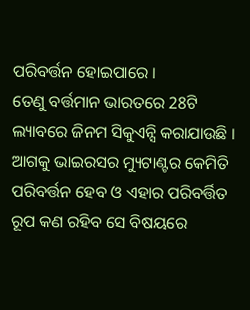ପରିବର୍ତ୍ତନ ହୋଇପାରେ ।
ତେଣୁ ବର୍ତ୍ତମାନ ଭାରତରେ 28ଟି ଲ୍ୟାବରେ ଜିନମ ସିକୁଏନ୍ସି କରାଯାଉଛି । ଆଗକୁ ଭାଇରସର ମ୍ୟୁଟାଣ୍ଟର କେମିତି ପରିବର୍ତ୍ତନ ହେବ ଓ ଏହାର ପରିବର୍ତ୍ତିତ ରୂପ କଣ ରହିବ ସେ ବିଷୟରେ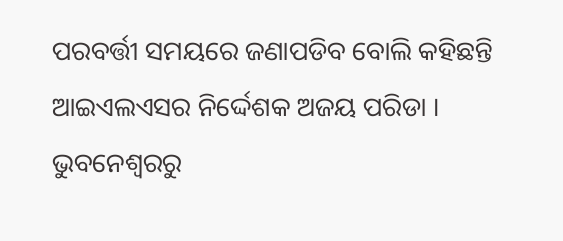ପରବର୍ତ୍ତୀ ସମୟରେ ଜଣାପଡିବ ବୋଲି କହିଛନ୍ତି ଆଇଏଲଏସର ନିର୍ଦ୍ଦେଶକ ଅଜୟ ପରିଡା ।
ଭୁବନେଶ୍ବରରୁ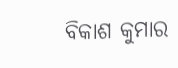ବିକାଶ କୁମାର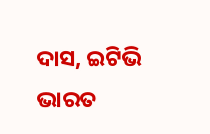ଦାସ, ଇଟିଭି ଭାରତ